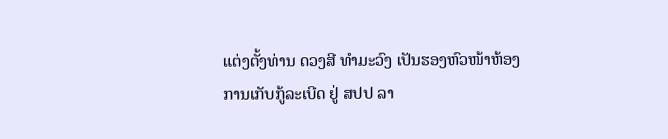ແຕ່ງຕັ້ງທ່ານ ດວງສີ ທຳມະວົງ ເປັນຮອງຫົວໜ້າຫ້ອງການເກັບກູ້ລະເບີດ ຢູ່ ສປປ ລາ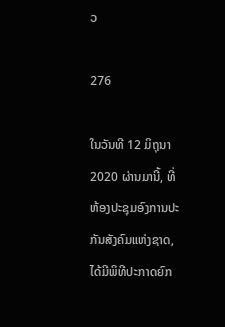ວ

276

ໃນວັນທີ 12 ມິຖຸນາ 2020 ຜ່ານມານີ້, ທີ່ຫ້ອງປະຊຸມອົງການປະກັນສັງຄົມແຫ່ງຊາດ, ໄດ້ມີພິທີປະກາດຍົກ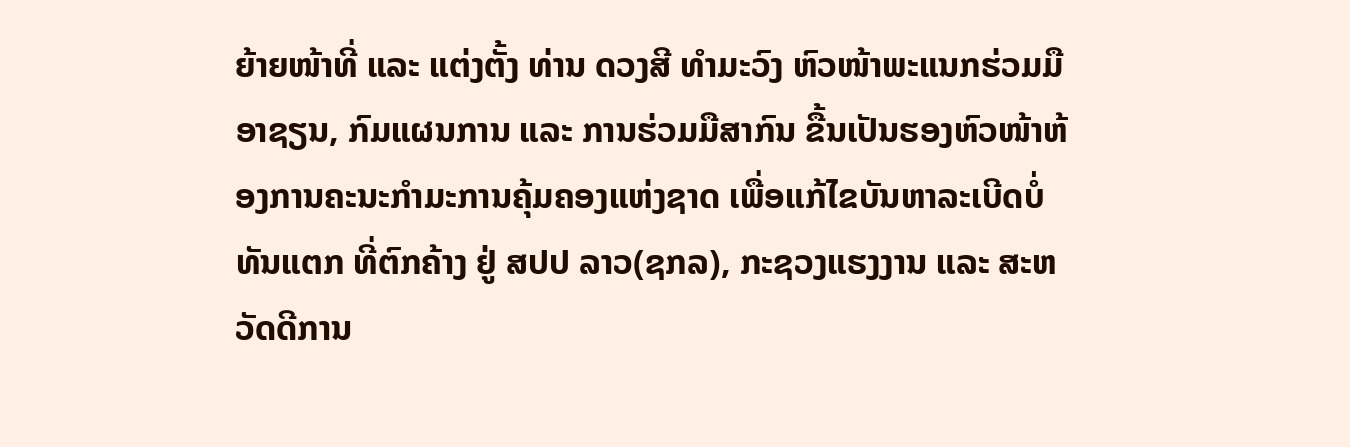ຍ້າຍໜ້າທີ່ ແລະ ແຕ່ງຕັ້ງ ທ່ານ ດວງສີ ທຳມະວົງ ຫົວໜ້າພະແນກຮ່ວມມືອາຊຽນ, ກົມແຜນການ ແລະ ການຮ່ວມມືສາກົນ ຂື້ນເປັນຮອງຫົວໜ້າຫ້ອງການຄະນະກຳມະການຄຸ້ມຄອງແຫ່ງຊາດ ເພື່ອແກ້ໄຂບັນຫາລະເບີດບໍ່ທັນແຕກ ທີ່ຕົກຄ້າງ ຢູ່ ສປປ ລາວ(ຊກລ), ກະຊວງແຮງງານ ແລະ ສະຫວັດດີການ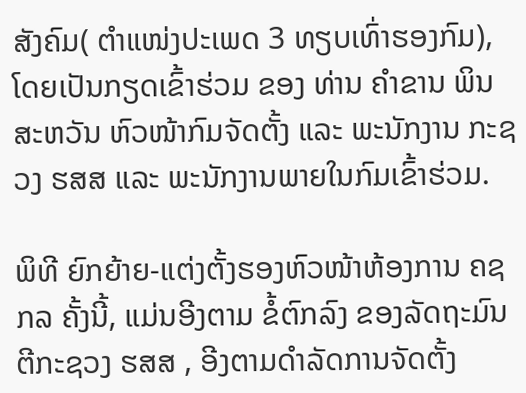ສັງຄົມ( ຕຳແໜ່ງປະເພດ 3 ທຽບເທົ່າຮອງກົມ), ໂດຍເປັນກຽດເຂົ້າຮ່ວມ ຂອງ ທ່ານ ຄຳຂານ ພິນສະຫວັນ ຫົວໜ້າກົມຈັດຕັ້ງ ແລະ ພະນັກງານ ກະຊວງ ຮສສ ແລະ ພະນັກງານພາຍໃນກົມເຂົ້າຮ່ວມ.

ພິທີ ຍົກຍ້າຍ-ແຕ່ງຕັ້ງຮອງຫົວໜ້າຫ້ອງການ ຄຊກລ ຄັ້ງນີ້, ແມ່ນອີງຕາມ ຂໍ້ຕົກລົງ ຂອງລັດຖະມົນຕີກະຊວງ ຮສສ , ອີງຕາມດຳລັດການຈັດຕັ້ງ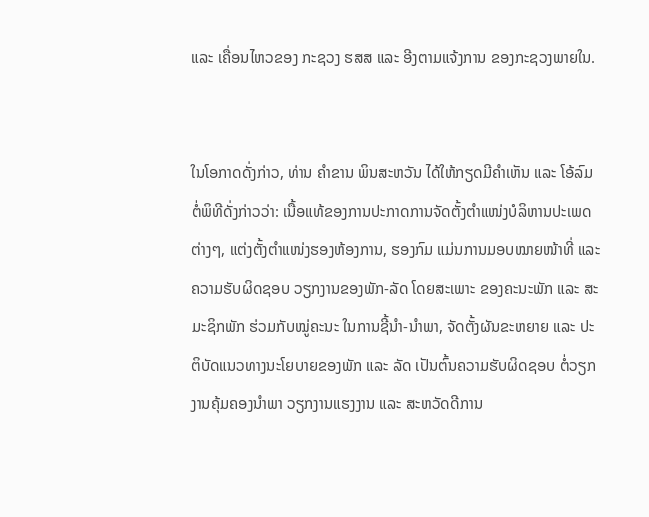ແລະ ເຄື່ອນໄຫວຂອງ ກະຊວງ ຮສສ ແລະ ອີງຕາມແຈ້ງການ ຂອງກະຊວງພາຍໃນ.


ໃນໂອກາດດັ່ງກ່າວ, ທ່ານ ຄຳຂານ ພິນສະຫວັນ ໄດ້ໃຫ້ກຽດມີຄຳເຫັນ ແລະ ໂອ້ລົມ ຕໍ່ພິທີດັ່ງກ່າວວ່າ: ເນື້ອແທ້ຂອງການປະກາດການຈັດຕັ້ງຕຳແໜ່ງບໍລິຫານປະເພດຕ່າງໆ, ແຕ່ງຕັ້ງຕຳແໜ່ງຮອງຫ້ອງການ, ຮອງກົມ ແມ່ນການມອບໝາຍໜ້າທີ່ ແລະ ຄວາມຮັບຜິດຊອບ ວຽກງານຂອງພັກ-ລັດ ໂດຍສະເພາະ ຂອງຄະນະພັກ ແລະ ສະມະຊິກພັກ ຮ່ວມກັບໝູ່ຄະນະ ໃນການຊີ້ນຳ-ນຳພາ, ຈັດຕັ້ງຜັນຂະຫຍາຍ ແລະ ປະຕິບັດແນວທາງນະໂຍບາຍຂອງພັກ ແລະ ລັດ ເປັນຕົ້ນຄວາມຮັບຜິດຊອບ ຕໍ່ວຽກງານຄຸ້ມຄອງນຳພາ ວຽກງານແຮງງານ ແລະ ສະຫວັດດີການ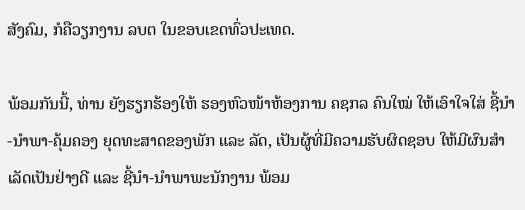ສັງຄົມ, ກໍຄືວຽກງານ ລບຕ ໃນຂອບເຂດທົ່ວປະເທດ.

ພ້ອມກັນນີ້, ທ່ານ ຍັງຮຽກຮ້ອງໃຫ້ ຮອງຫົວໜ້າຫ້ອງການ ຄຊກລ ຄົນໃໝ່ ໃຫ້ເອົາໃຈໃສ່ ຊີ້ນຳ-ນຳພາ-ຄຸ້ມຄອງ ຍຸດທະສາດຂອງພັກ ແລະ ລັດ, ເປັນຜູ້ທີ່ມີຄວາມຮັບຜິດຊອບ ໃຫ້ມີຜົນສຳເລັດເປັນຢ່າງດີ ແລະ ຊີ້ນຳ-ນຳພາພະນັກງານ ພ້ອມ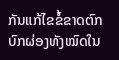ກັນແກ້ໄຂຂໍ້ຂາດຕົກບົກຜ່ອງທັງໝົດໃນ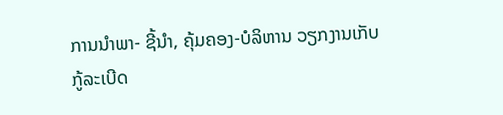ການນຳພາ- ຊີ້ນຳ, ຄຸ້ມຄອງ-ບໍລິຫານ ວຽກງານເກັບກູ້ລະເບີດ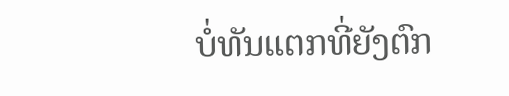ບໍ່ທັນແຕກທີ່ຍັງຕົກ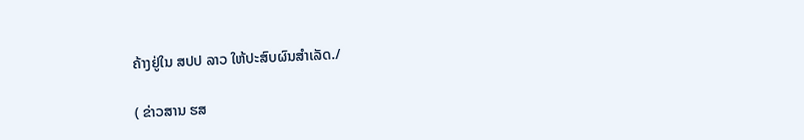ຄ້າງຢູ່ໃນ ສປປ ລາວ ໃຫ້ປະສົບຜົນສຳເລັດ./

( ຂ່າວສານ ຮສ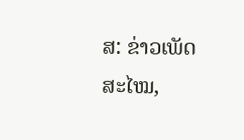ສ: ຂ່າວເພັດສະໄໝ,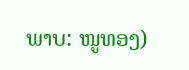ພາບ: ໜູທອງ)